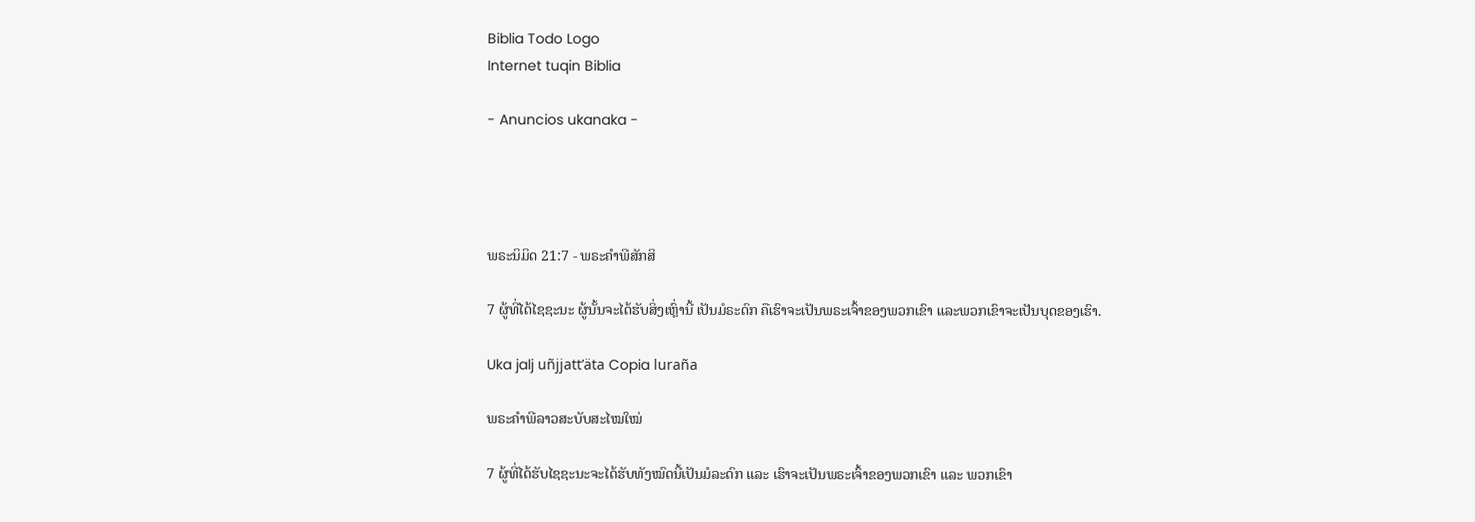Biblia Todo Logo
Internet tuqin Biblia

- Anuncios ukanaka -




ພຣະນິມິດ 21:7 - ພຣະຄຳພີສັກສິ

7 ຜູ້ທີ່ໄດ້ໄຊຊະນະ ຜູ້ນັ້ນຈະໄດ້ຮັບສິ່ງເຫຼົ່ານີ້ ເປັນມໍຣະດົກ ຄືເຮົາຈະເປັນພຣະເຈົ້າຂອງພວກເຂົາ ແລະພວກເຂົາຈະເປັນບຸດຂອງເຮົາ.

Uka jalj uñjjattʼäta Copia luraña

ພຣະຄຳພີລາວສະບັບສະໄໝໃໝ່

7 ຜູ້ທີ່ໄດ້ຮັບໄຊຊະນະຈະໄດ້ຮັບທັງໝົດນີ້ເປັນມໍລະດົກ ແລະ ເຮົາຈະເປັນພຣະເຈົ້າຂອງພວກເຂົາ ແລະ ພວກເຂົາ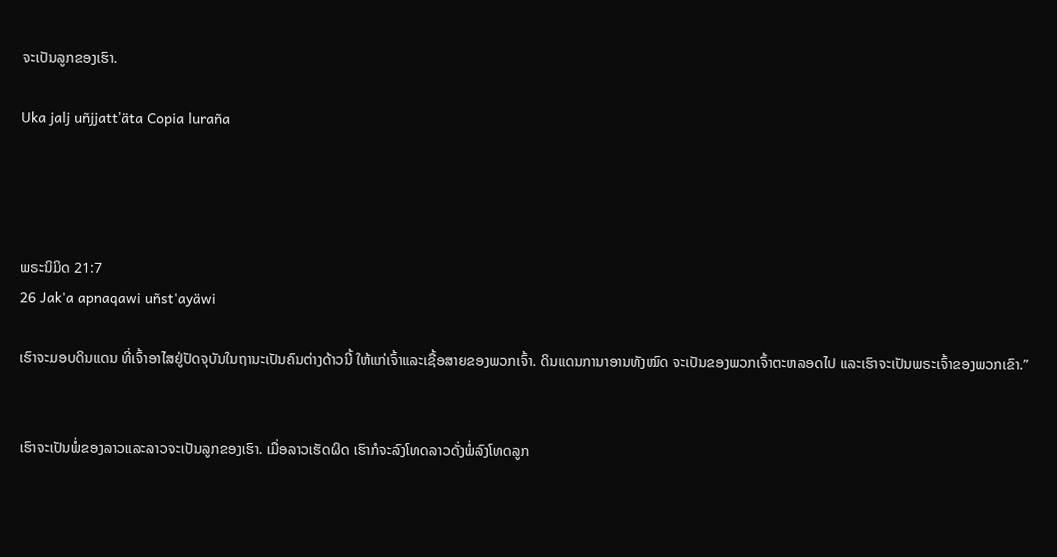ຈະເປັນລູກຂອງເຮົາ.

Uka jalj uñjjattʼäta Copia luraña




ພຣະນິມິດ 21:7
26 Jak'a apnaqawi uñst'ayäwi

ເຮົາຈະມອບດິນແດນ ທີ່ເຈົ້າອາໄສຢູ່ປັດຈຸບັນໃນຖານະເປັນຄົນຕ່າງດ້າວນີ້ ໃຫ້ແກ່ເຈົ້າແລະເຊື້ອສາຍຂອງພວກເຈົ້າ. ດິນແດນການາອານທັງໝົດ ຈະເປັນຂອງພວກເຈົ້າຕະຫລອດໄປ ແລະເຮົາຈະເປັນພຣະເຈົ້າຂອງພວກເຂົາ.”


ເຮົາຈະເປັນພໍ່ຂອງລາວແລະລາວຈະເປັນລູກຂອງເຮົາ. ເມື່ອລາວເຮັດຜິດ ເຮົາກໍຈະລົງໂທດລາວດັ່ງພໍ່ລົງໂທດລູກ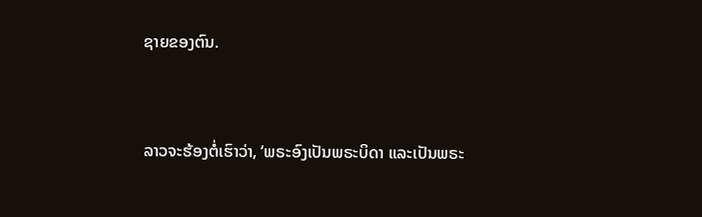ຊາຍຂອງຕົນ.


ລາວຈະຮ້ອງຕໍ່ເຮົາວ່າ, ‘ພຣະອົງເປັນພຣະບິດາ ແລະເປັນພຣະ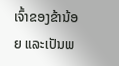ເຈົ້າຂອງຂ້ານ້ອຍ ແລະເປັນພ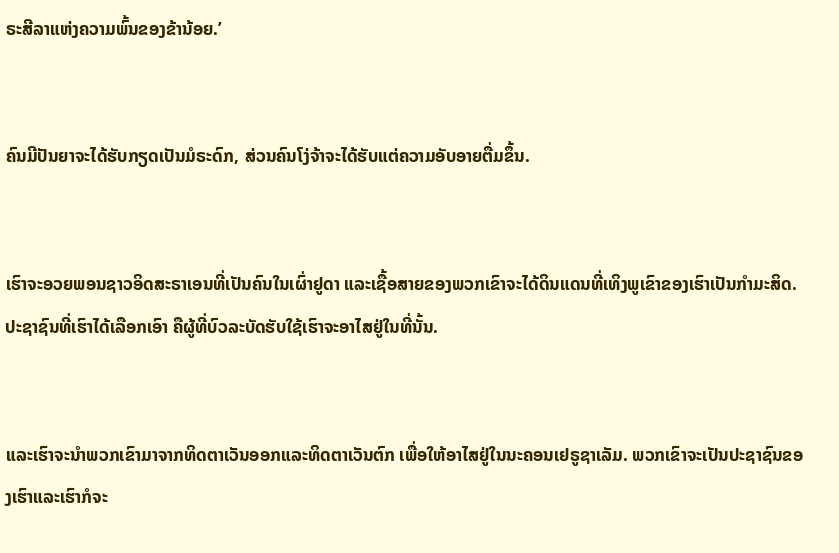ຣະສີລາແຫ່ງຄວາມພົ້ນຂອງຂ້ານ້ອຍ.’


ຄົນມີປັນຍາຈະໄດ້ຮັບກຽດເປັນມໍຣະດົກ, ສ່ວນຄົນໂງ່ຈ້າຈະໄດ້ຮັບແຕ່ຄວາມອັບອາຍຕື່ມຂຶ້ນ.


ເຮົາຈະອວຍພອນຊາວອິດສະຣາເອນທີ່ເປັນຄົນໃນເຜົ່າຢູດາ ແລະເຊື້ອສາຍຂອງພວກເຂົາຈະໄດ້ດິນແດນທີ່ເທິງພູເຂົາຂອງເຮົາເປັນກຳມະສິດ. ປະຊາຊົນທີ່ເຮົາໄດ້ເລືອກເອົາ ຄືຜູ້ທີ່ບົວລະບັດຮັບໃຊ້ເຮົາຈະອາໄສຢູ່ໃນທີ່ນັ້ນ.


ແລະເຮົາຈະນຳພວກເຂົາມາຈາກທິດຕາເວັນອອກແລະທິດຕາເວັນຕົກ ເພື່ອໃຫ້ອາໄສຢູ່ໃນນະຄອນເຢຣູຊາເລັມ. ພວກເຂົາຈະເປັນປະຊາຊົນຂອງເຮົາແລະເຮົາກໍຈະ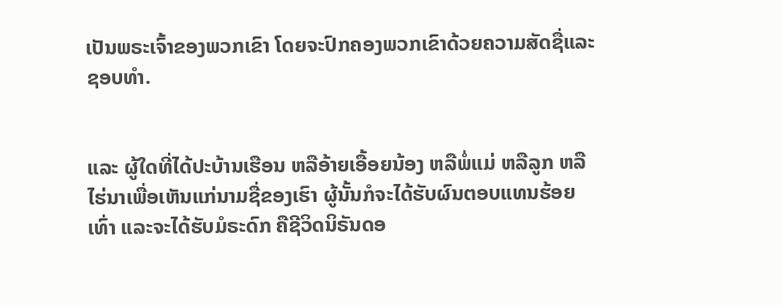ເປັນພຣະເຈົ້າຂອງພວກເຂົາ ໂດຍຈະປົກຄອງພວກເຂົາດ້ວຍຄວາມສັດຊື່ແລະຊອບທຳ.


ແລະ ຜູ້ໃດທີ່ໄດ້ປະບ້ານເຮືອນ ຫລືອ້າຍເອື້ອຍນ້ອງ ຫລືພໍ່ແມ່ ຫລືລູກ ຫລືໄຮ່ນາເພື່ອເຫັນແກ່ນາມຊື່ຂອງເຮົາ ຜູ້ນັ້ນກໍຈະໄດ້ຮັບຜົນຕອບແທນຮ້ອຍເທົ່າ ແລະຈະໄດ້ຮັບມໍຣະດົກ ຄືຊີວິດນິຣັນດອ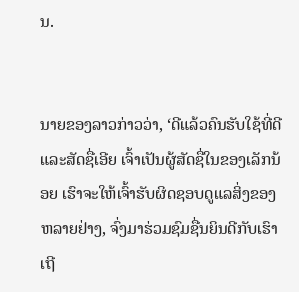ນ.


ນາຍຂອງລາວກ່າວວ່າ, ‘ດີແລ້ວຄົນຮັບໃຊ້ທີ່ດີແລະສັດຊື່ເອີຍ ເຈົ້າເປັນຜູ້ສັດຊື່ໃນຂອງເລັກນ້ອຍ ເຮົາຈະໃຫ້ເຈົ້າຮັບຜິດຊອບດູແລສິ່ງຂອງຫລາຍຢ່າງ, ຈົ່ງມາຮ່ວມຊົມຊື່ນຍິນດີກັບເຮົາເຖີ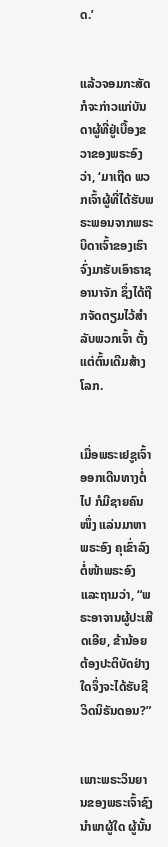ດ.’


ແລ້ວຈອມກະສັດກໍຈະກ່າວແກ່ບັນດາຜູ້ທີ່ຢູ່ເບື້ອງຂວາຂອງພຣະອົງວ່າ, ‘ມາເຖີດ ພວກເຈົ້າຜູ້ທີ່ໄດ້ຮັບພຣະພອນຈາກພຣະບິດາເຈົ້າຂອງເຮົາ ຈົ່ງມາຮັບເອົາຣາຊອານາຈັກ ຊຶ່ງໄດ້ຖືກຈັດຕຽມໄວ້ສຳລັບພວກເຈົ້າ ຕັ້ງແຕ່ຕົ້ນເດີມສ້າງໂລກ.


ເມື່ອພຣະເຢຊູເຈົ້າອອກເດີນທາງຕໍ່ໄປ ກໍມີຊາຍຄົນໜຶ່ງ ແລ່ນມາຫາພຣະອົງ ຄຸເຂົ່າລົງຕໍ່ໜ້າພຣະອົງ ແລະຖາມວ່າ, “ພຣະອາຈານຜູ້ປະເສີດເອີຍ, ຂ້ານ້ອຍຕ້ອງປະຕິບັດຢ່າງໃດຈຶ່ງຈະໄດ້ຮັບຊີວິດນິຣັນດອນ?”


ເພາະພຣະວິນຍານຂອງພຣະເຈົ້າຊົງນຳພາຜູ້ໃດ ຜູ້ນັ້ນ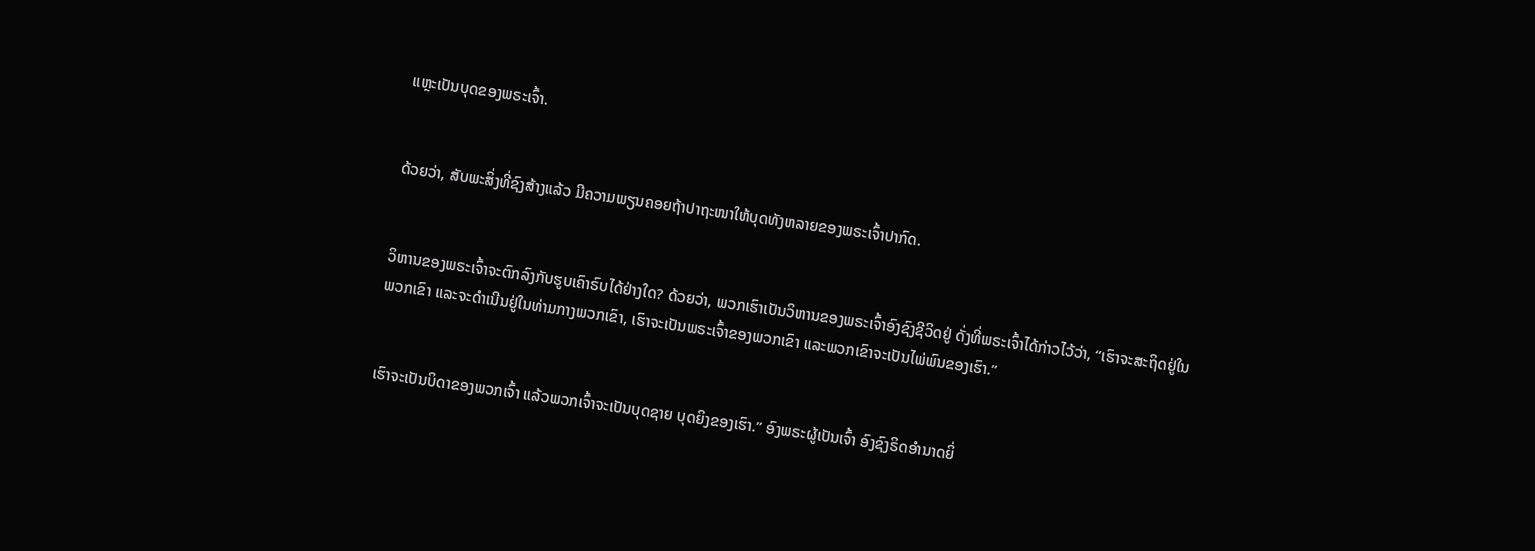ແຫຼະເປັນບຸດຂອງພຣະເຈົ້າ.


ດ້ວຍວ່າ, ສັບພະສິ່ງທີ່ຊົງສ້າງແລ້ວ ມີຄວາມພຽນຄອຍຖ້າປາຖະໜາໃຫ້ບຸດທັງຫລາຍຂອງພຣະເຈົ້າປາກົດ.


ວິຫານຂອງພຣະເຈົ້າຈະຕົກລົງກັບຮູບເຄົາຣົບໄດ້ຢ່າງໃດ? ດ້ວຍວ່າ, ພວກເຮົາເປັນວິຫານຂອງພຣະເຈົ້າອົງຊົງຊີວິດຢູ່ ດັ່ງທີ່ພຣະເຈົ້າໄດ້ກ່າວໄວ້ວ່າ, “ເຮົາຈະສະຖິດຢູ່ໃນພວກເຂົາ ແລະຈະດຳເນີນຢູ່ໃນທ່າມກາງພວກເຂົາ, ເຮົາຈະເປັນພຣະເຈົ້າຂອງພວກເຂົາ ແລະພວກເຂົາຈະເປັນໄພ່ພົນຂອງເຮົາ.”


ເຮົາຈະເປັນບິດາຂອງພວກເຈົ້າ ແລ້ວພວກເຈົ້າຈະເປັນບຸດຊາຍ ບຸດຍິງຂອງເຮົາ.” ອົງພຣະຜູ້ເປັນເຈົ້າ ອົງຊົງຣິດອຳນາດຍິ່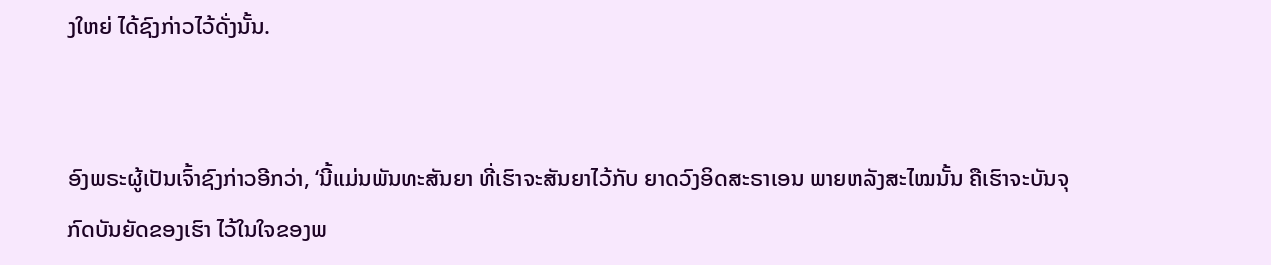ງໃຫຍ່ ໄດ້ຊົງກ່າວໄວ້ດັ່ງນັ້ນ.


ອົງພຣະຜູ້ເປັນເຈົ້າຊົງກ່າວອີກວ່າ, ‘ນີ້ແມ່ນພັນທະສັນຍາ ທີ່ເຮົາຈະສັນຍາໄວ້ກັບ ຍາດວົງອິດສະຣາເອນ ພາຍຫລັງສະໄໝນັ້ນ ຄືເຮົາຈະບັນຈຸກົດບັນຍັດຂອງເຮົາ ໄວ້ໃນໃຈຂອງພ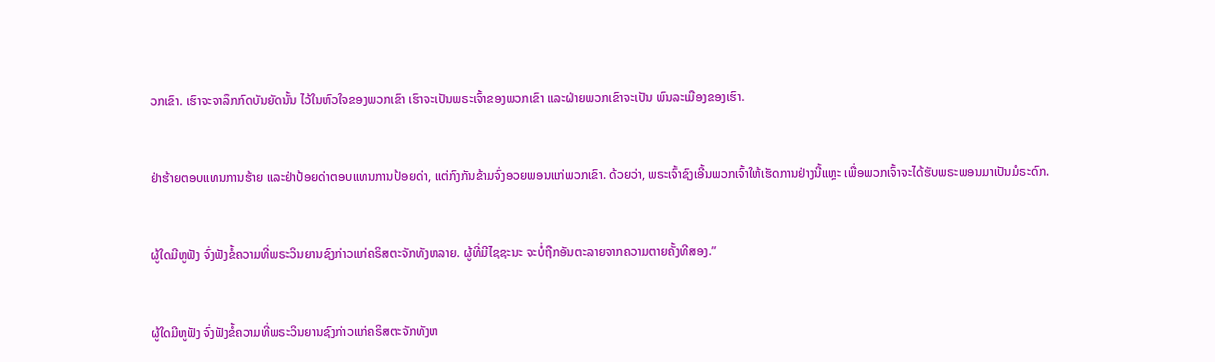ວກເຂົາ. ເຮົາຈະຈາລຶກກົດບັນຍັດນັ້ນ ໄວ້ໃນຫົວໃຈຂອງພວກເຂົາ ເຮົາຈະເປັນພຣະເຈົ້າຂອງພວກເຂົາ ແລະຝ່າຍພວກເຂົາຈະເປັນ ພົນລະເມືອງຂອງເຮົາ.


ຢ່າຮ້າຍຕອບແທນການຮ້າຍ ແລະຢ່າປ້ອຍດ່າຕອບແທນການປ້ອຍດ່າ, ແຕ່ກົງກັນຂ້າມຈົ່ງອວຍພອນແກ່ພວກເຂົາ. ດ້ວຍວ່າ, ພຣະເຈົ້າຊົງເອີ້ນພວກເຈົ້າໃຫ້ເຮັດການຢ່າງນີ້ແຫຼະ ເພື່ອພວກເຈົ້າຈະໄດ້ຮັບພຣະພອນມາເປັນມໍຣະດົກ.


ຜູ້ໃດມີຫູຟັງ ຈົ່ງຟັງຂໍ້ຄວາມທີ່ພຣະວິນຍານຊົງກ່າວແກ່ຄຣິສຕະຈັກທັງຫລາຍ. ຜູ້ທີ່ມີໄຊຊະນະ ຈະບໍ່ຖືກອັນຕະລາຍຈາກຄວາມຕາຍຄັ້ງທີສອງ.”


ຜູ້ໃດມີຫູຟັງ ຈົ່ງຟັງຂໍ້ຄວາມທີ່ພຣະວິນຍານຊົງກ່າວແກ່ຄຣິສຕະຈັກທັງຫ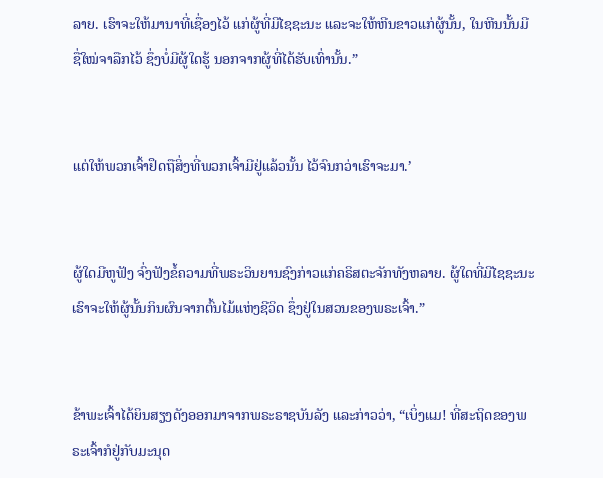ລາຍ. ເຮົາຈະໃຫ້ມານາທີ່ເຊື່ອງໄວ້ ແກ່ຜູ້ທີ່ມີໄຊຊະນະ ແລະຈະໃຫ້ຫີນຂາວແກ່ຜູ້ນັ້ນ, ໃນຫີນນັ້ນມີຊື່ໃໝ່ຈາລືກໄວ້ ຊຶ່ງບໍ່ມີຜູ້ໃດຮູ້ ນອກຈາກຜູ້ທີ່ໄດ້ຮັບເທົ່ານັ້ນ.”


ແຕ່ໃຫ້ພວກເຈົ້າຢຶດຖືສິ່ງທີ່ພວກເຈົ້າມີຢູ່ແລ້ວນັ້ນ ໄວ້ຈົນກວ່າເຮົາຈະມາ.’


ຜູ້ໃດມີຫູຟັງ ຈົ່ງຟັງຂໍ້ຄວາມທີ່ພຣະວິນຍານຊົງກ່າວແກ່ຄຣິສຕະຈັກທັງຫລາຍ. ຜູ້ໃດທີ່ມີໄຊຊະນະ ເຮົາຈະໃຫ້ຜູ້ນັ້ນກິນຜົນຈາກຕົ້ນໄມ້ແຫ່ງຊີວິດ ຊຶ່ງຢູ່ໃນສວນຂອງພຣະເຈົ້າ.”


ຂ້າພະເຈົ້າໄດ້ຍິນສຽງດັງອອກມາຈາກພຣະຣາຊບັນລັງ ແລະກ່າວວ່າ, “ເບິ່ງແມ! ທີ່ສະຖິດຂອງພຣະເຈົ້າກໍຢູ່ກັບມະນຸດ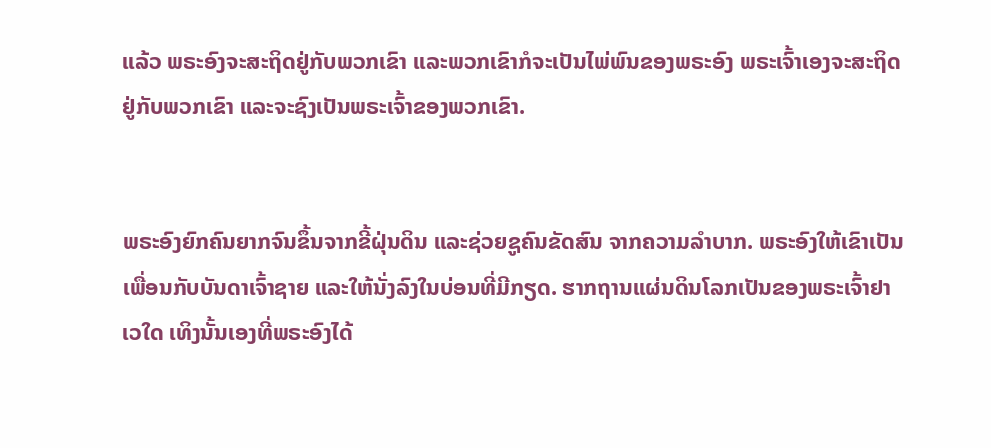ແລ້ວ ພຣະອົງຈະສະຖິດຢູ່ກັບພວກເຂົາ ແລະພວກເຂົາກໍຈະເປັນໄພ່ພົນຂອງພຣະອົງ ພຣະເຈົ້າເອງຈະສະຖິດຢູ່ກັບພວກເຂົາ ແລະຈະຊົງເປັນພຣະເຈົ້າຂອງພວກເຂົາ.


ພຣະອົງຍົກຄົນຍາກຈົນຂຶ້ນຈາກຂີ້ຝຸ່ນດິນ ແລະຊ່ວຍຊູຄົນຂັດສົນ ຈາກຄວາມລຳບາກ. ພຣະອົງໃຫ້ເຂົາເປັນເພື່ອນກັບບັນດາເຈົ້າຊາຍ ແລະໃຫ້ນັ່ງລົງໃນບ່ອນທີ່ມີກຽດ. ຮາກຖານແຜ່ນດິນໂລກເປັນຂອງພຣະເຈົ້າຢາເວໃດ ເທິງນັ້ນເອງທີ່ພຣະອົງໄດ້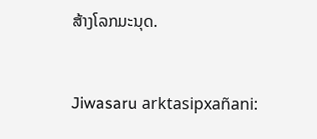ສ້າງໂລກມະນຸດ.


Jiwasaru arktasipxañani: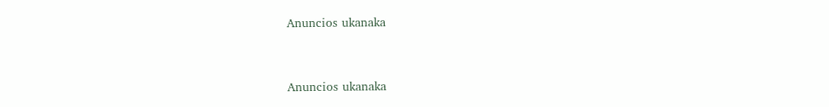Anuncios ukanaka


Anuncios ukanaka